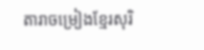តារាចម្រៀងខ្មែរសុរិ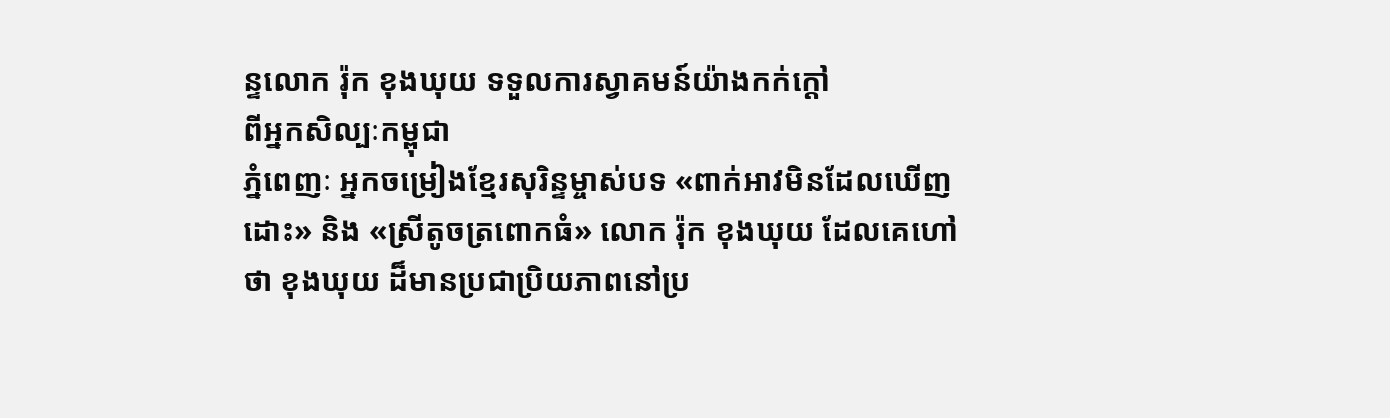ន្ទលោក រ៉ុក ខុងឃុយ ទទួលការស្វាគមន៍យ៉ាងកក់ក្តៅ
ពីអ្នកសិល្បៈកម្ពុជា
ភ្នំពេញៈ អ្នកចម្រៀងខ្មែរសុរិន្ទម្ចាស់បទ «ពាក់អាវមិនដែលឃើញដោះ» និង «ស្រីតូចត្រពោកធំ» លោក រ៉ុក ខុងឃុយ ដែលគេហៅថា ខុងឃុយ ដ៏មានប្រជាប្រិយភាពនៅប្រ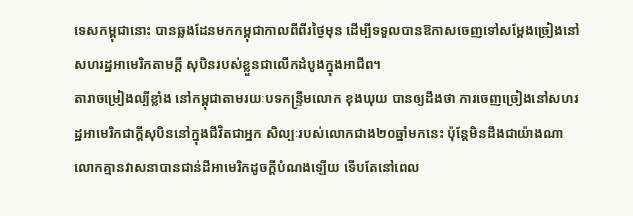ទេសកម្ពុជានោះ បានឆ្លងដែនមកកម្ពុជាកាលពីពីរថ្ងៃមុន ដើម្បីទទួលបានឱកាសចេញទៅសម្តែងច្រៀងនៅសហរដ្ឋអាមេរិកតាមក្តី សុបិនរបស់ខ្លួនជាលើកដំបូងក្នុងអាជីព។
តារាចម្រៀងល្បីខ្លាំង នៅកម្ពុជាតាមរយៈបទកន្ទ្រឹមលោក ខុងឃុយ បានឲ្យដឹងថា ការចេញច្រៀងនៅសហរដ្ឋអាមេរិកជាក្តីសុបិននៅក្នុងជីវិតជាអ្នក សិល្បៈរបស់លោកជាង២០ឆ្នាំមកនេះ ប៉ុន្តែមិនដឹងជាយ៉ាងណា លោកគ្មានវាសនាបានជាន់ដីអាមេរិកដូចក្តីបំណងឡើយ ទើបតែនៅពេល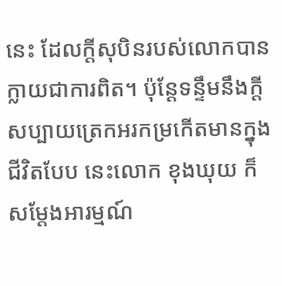នេះ ដែលក្តីសុបិនរបស់លោកបានក្លាយជាការពិត។ ប៉ុន្តែទន្ទឹមនឹងក្តីសប្បាយត្រេកអរកម្រកើតមានក្នុងជីវិតបែប នេះលោក ខុងឃុយ ក៏សម្តែងអារម្មណ៍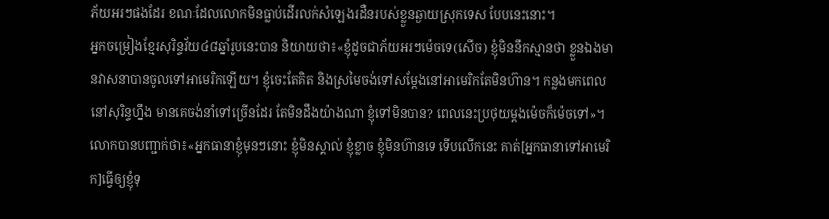ភ័យអរៗផងដែរ ខណៈដែលលោកមិនធ្លាប់ដើរលក់សំឡេងរដឺនរបស់ខ្លួនឆ្ងាយស្រុកទេស បែបនេះនោះ។
អ្នកចម្រៀងខ្មែរសុរិន្ទវ័យ៤៨ឆ្នាំរូបនេះបាន និយាយថា៖«ខ្ញុំដូចជាភ័យអរៗម៉េចទេ(សើច) ខ្ញុំមិននឹកស្មានថា ខ្លួនឯងមានវាសនាបានចូលទៅអាមេរិកឡើយ។ ខ្ញុំចេះតែគិត និងស្រមៃចង់ទៅសម្ដែងនៅអាមេរិកតែមិនហ៊ាន។ កន្លងមកពេលនៅសុរិន្ទហ្នឹង មានគេចង់នាំទៅច្រើនដែរ តែមិនដឹងយ៉ាងណា ខ្ញុំទៅមិនបាន? ពេលនេះប្រថុយម្ដងម៉េចក៏ម៉េចទៅ»។ លោកបានបញ្ជាក់ថា៖«អ្នកធានាខ្ញុំមុនៗនោះ ខ្ញុំមិនស្គាល់ ខ្ញុំខ្លាច ខ្ញុំមិនហ៊ានទេ ទើបលើកនេះ គាត់[អ្នកធានាទៅអាមេរិក]ធ្វើឲ្យខ្ញុំទុ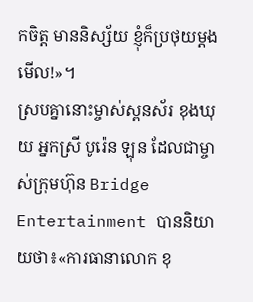កចិត្ត មាននិស្ស័យ ខ្ញុំក៏ប្រថុយម្តងមើល!»។
ស្របគ្នានោះម្ចាស់ស្ពនស័រ ខុងឃុយ អ្នកស្រី បូរ៉េន ឡុន ដែលជាម្ចាស់ក្រុមហ៊ុន Bridge Entertainment បាននិយាយថា៖«ការធានាលោក ខុ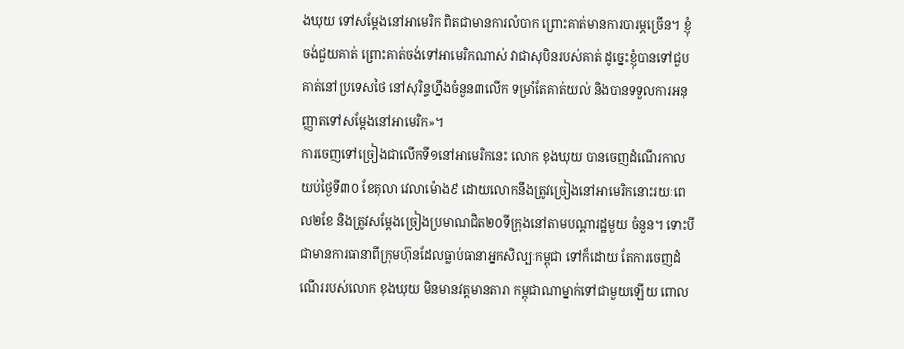ងឃុយ ទៅសម្តែងនៅអាមេរិក ពិតជាមានការលំបាក ព្រោះគាត់មានការបារម្ភច្រើន។ ខ្ញុំចង់ជួយគាត់ ព្រោះគាត់ចង់ទៅអាមេរិកណាស់ វាជាសុបិនរបស់គាត់ ដូច្នេះខ្ញុំបានទៅជួបគាត់នៅប្រទេសថៃ នៅសុរិន្ទហ្នឹងចំនួន៣លើក ទម្រាំតែគាត់យល់ និងបានទទួលការអនុញ្ញាតទៅសម្តែងនៅអាមេរិក»។
ការចេញទៅច្រៀងជាលើកទី១នៅអាមេរិកនេះ លោក ខុងឃុយ បានចេញដំណើរកាលយប់ថ្ងៃទី៣០ ខែតុលា វេលាម៉ោង៩ ដោយលោកនឹងត្រូវច្រៀងនៅអាមេរិកនោះរយៈពេល២ខែ និងត្រូវសម្តែងច្រៀងប្រមាណជិត២០ទីក្រុងនៅតាមបណ្តារដ្ឋមួយ ចំនួន។ ទោះបីជាមានការធានាពីក្រុមហ៊ុនដែលធ្លាប់ធានាអ្នកសិល្បៈកម្ពុជា ទៅក៏ដោយ តែការចេញដំណើររបស់លោក ខុងឃុយ មិនមានវត្តមានតារា កម្ពុជាណាម្នាក់ទៅជាមួយឡើយ ពោល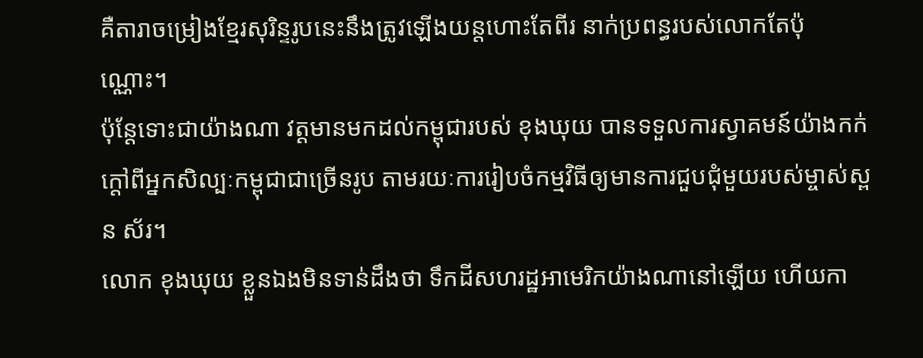គឺតារាចម្រៀងខ្មែរសុរិន្ទរូបនេះនឹងត្រូវឡើងយន្តហោះតែពីរ នាក់ប្រពន្ធរបស់លោកតែប៉ុណ្ណោះ។
ប៉ុន្តែទោះជាយ៉ាងណា វត្តមានមកដល់កម្ពុជារបស់ ខុងឃុយ បានទទួលការស្វាគមន៍យ៉ាងកក់ក្តៅពីអ្នកសិល្បៈកម្ពុជាជាច្រើនរូប តាមរយៈការរៀបចំកម្មវិធីឲ្យមានការជួបជុំមួយរបស់ម្ចាស់ស្ពន ស័រ។
លោក ខុងឃុយ ខ្លួនឯងមិនទាន់ដឹងថា ទឹកដីសហរដ្ឋអាមេរិកយ៉ាងណានៅឡើយ ហើយកា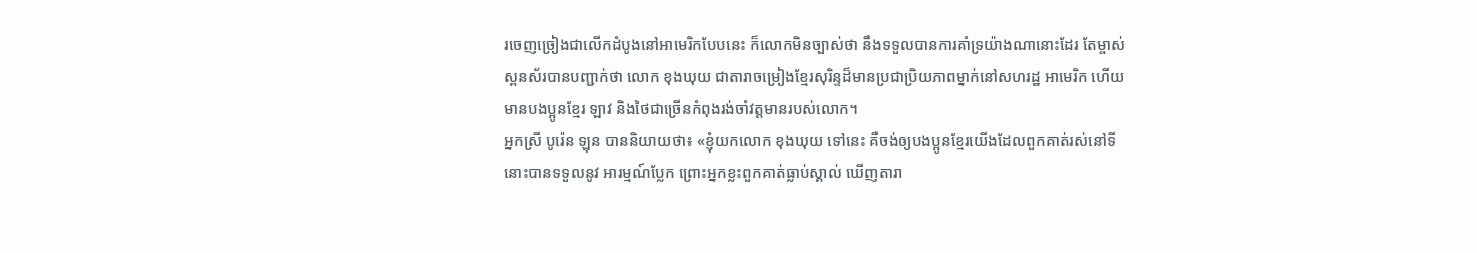រចេញច្រៀងជាលើកដំបូងនៅអាមេរិកបែបនេះ ក៏លោកមិនច្បាស់ថា នឹងទទួលបានការគាំទ្រយ៉ាងណានោះដែរ តែម្ចាស់ស្ពនស័របានបញ្ជាក់ថា លោក ខុងឃុយ ជាតារាចម្រៀងខ្មែរសុរិន្ទដ៏មានប្រជាប្រិយភាពម្នាក់នៅសហរដ្ឋ អាមេរិក ហើយមានបងប្អូនខ្មែរ ឡាវ និងថៃជាច្រើនកំពុងរង់ចាំវត្តមានរបស់លោក។
អ្នកស្រី បូរ៉េន ឡុន បាននិយាយថា៖ «ខ្ញុំយកលោក ខុងឃុយ ទៅនេះ គឺចង់ឲ្យបងប្អូនខ្មែរយើងដែលពួកគាត់រស់នៅទីនោះបានទទួលនូវ អារម្មណ៍ប្លែក ព្រោះអ្នកខ្លះពួកគាត់ធ្លាប់ស្គាល់ ឃើញតារា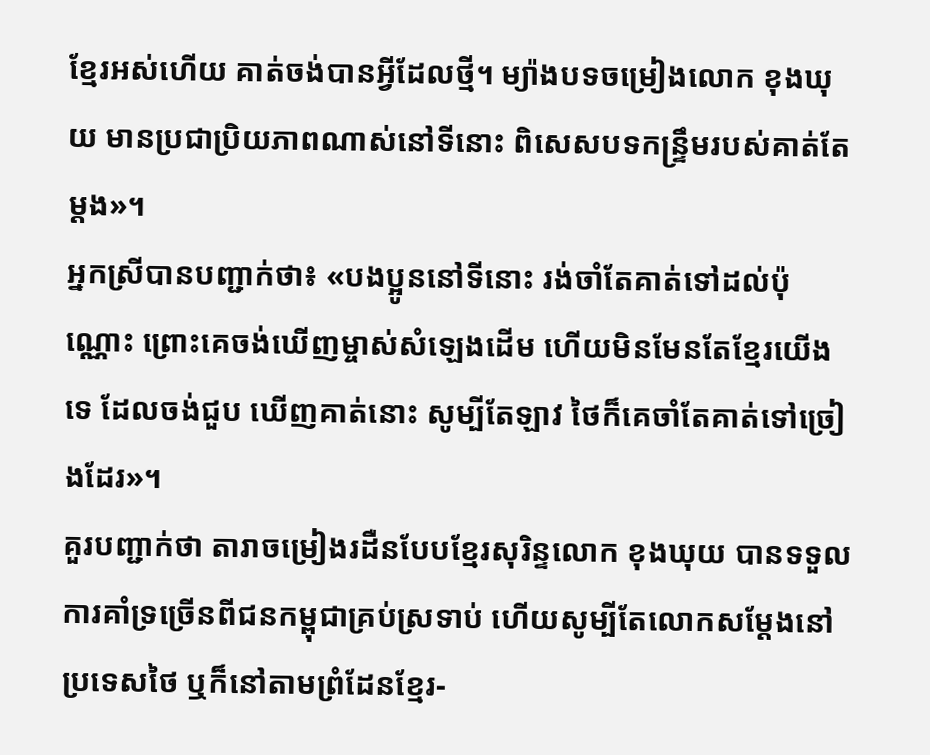ខ្មែរអស់ហើយ គាត់ចង់បានអ្វីដែលថ្មី។ ម្យ៉ាងបទចម្រៀងលោក ខុងឃុយ មានប្រជាប្រិយភាពណាស់នៅទីនោះ ពិសេសបទកន្ទ្រឹមរបស់គាត់តែម្តង»។
អ្នកស្រីបានបញ្ជាក់ថា៖ «បងប្អូននៅទីនោះ រង់ចាំតែគាត់ទៅដល់ប៉ុណ្ណោះ ព្រោះគេចង់ឃើញម្ចាស់សំឡេងដើម ហើយមិនមែនតែខ្មែរយើងទេ ដែលចង់ជួប ឃើញគាត់នោះ សូម្បីតែឡាវ ថៃក៏គេចាំតែគាត់ទៅច្រៀងដែរ»។
គួរបញ្ជាក់ថា តារាចម្រៀងរដឺនបែបខ្មែរសុរិន្ទលោក ខុងឃុយ បានទទួលការគាំទ្រច្រើនពីជនកម្ពុជាគ្រប់ស្រទាប់ ហើយសូម្បីតែលោកសម្តែងនៅប្រទេសថៃ ឬក៏នៅតាមព្រំដែនខ្មែរ-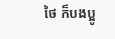ថៃ ក៏បងប្អូ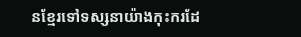នខ្មែរទៅទស្សនាយ៉ាងកុះករដែ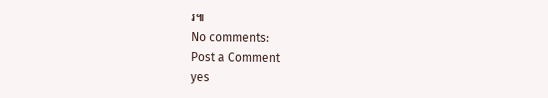រ៕
No comments:
Post a Comment
yes